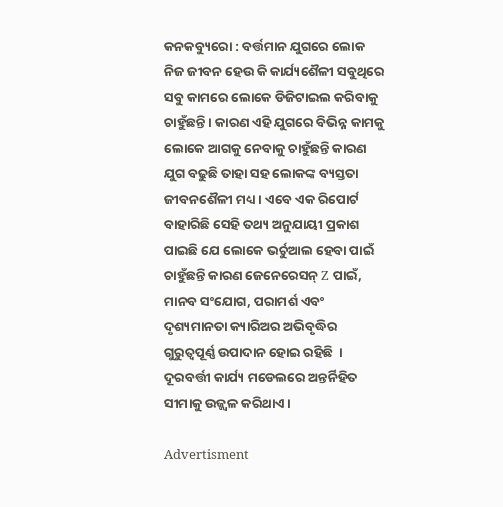କନକବ୍ୟୁରୋ : ବର୍ତ୍ତମାନ ଯୁଗରେ ଲୋକ  ନିଜ ଜୀବନ ହେଉ କି କାର୍ଯ୍ୟଶୈଳୀ ସବୁଥିରେ ସବୁ କାମରେ ଲୋକେ ଡିଜିଟାଇଲ କରିବାକୁ ଚାହୁଁଛନ୍ତି । କାରଣ ଏହି ଯୁଗରେ ବିଭିନ୍ନ କାମକୁ ଲୋକେ ଆଗକୁ ନେବାକୁ ଚାହୁଁଛନ୍ତି କାରଣ ଯୁଗ ବଢୁଛି ତାହା ସହ ଲୋକଙ୍କ ବ୍ୟସ୍ତତା ଜୀବନଶୈଳୀ ମଧ୍ୟ । ଏବେ ଏକ ରିପୋର୍ଟ ବାହାରିଛି ସେହି ତଥ୍ୟ ଅନୁଯାୟୀ ପ୍ରକାଶ ପାଇଛି ଯେ ଲୋକେ ଭର୍ଚୁଆଲ ହେବା ପାଇଁ ଚାହୁଁଛନ୍ତି କାରଣ ଜେନେରେସନ୍ Z ପାଇଁ, ମାନବ ସଂଯୋଗ, ପରାମର୍ଶ ଏବଂ ଦୃଶ୍ୟମାନତା କ୍ୟାରିଅର ଅଭିବୃଦ୍ଧିର ଗୁରୁତ୍ୱପୂର୍ଣ୍ଣ ଉପାଦାନ ହୋଇ ରହିଛି  ।   ଦୂରବର୍ତ୍ତୀ କାର୍ଯ୍ୟ ମଡେଲରେ ଅନ୍ତର୍ନିହିତ ସୀମାକୁ ଉଜ୍ଜ୍ୱଳ କରିଥାଏ ।

Advertisment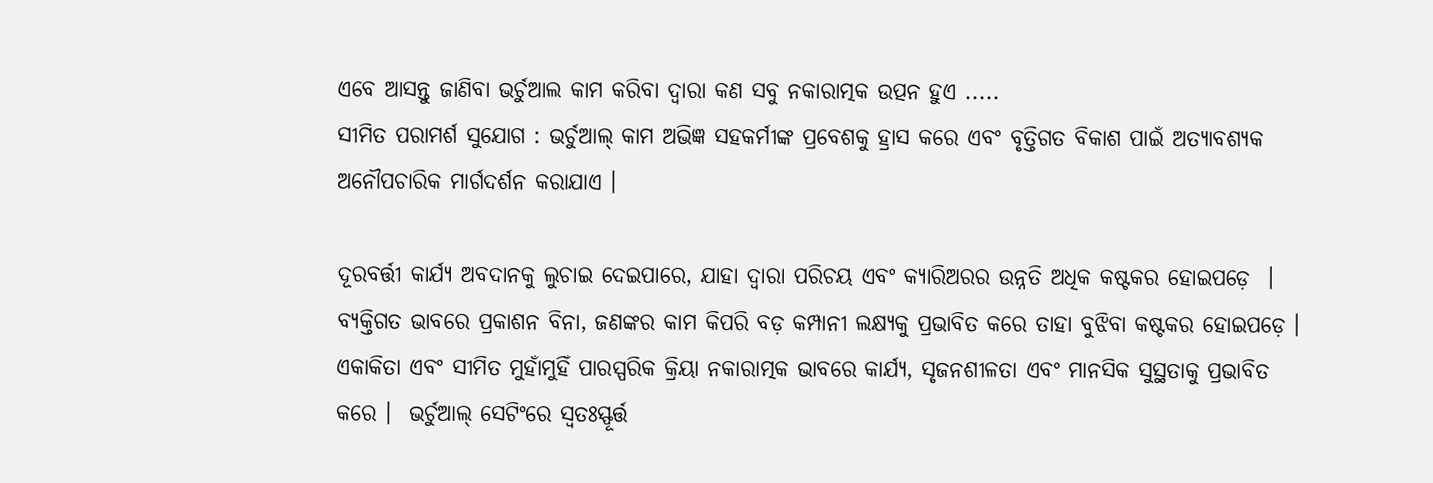ଏବେ ଆସନ୍ତୁ ଜାଣିବା ଭର୍ଚୁଆଲ କାମ କରିବା ଦ୍ବାରା କଣ ସବୁ ନକାରାତ୍ମକ ଉତ୍ପନ ହୁଏ .....
ସୀମିତ ପରାମର୍ଶ ସୁଯୋଗ : ଭର୍ଚୁଆଲ୍ କାମ ଅଭିଜ୍ଞ ସହକର୍ମୀଙ୍କ ପ୍ରବେଶକୁ ହ୍ରାସ କରେ ଏବଂ ବୃତ୍ତିଗତ ବିକାଶ ପାଇଁ ଅତ୍ୟାବଶ୍ୟକ ଅନୌପଚାରିକ ମାର୍ଗଦର୍ଶନ କରାଯାଏ ।

ଦୂରବର୍ତ୍ତୀ କାର୍ଯ୍ୟ ଅବଦାନକୁ ଲୁଚାଇ ଦେଇପାରେ, ଯାହା ଦ୍ଵାରା ପରିଚୟ ଏବଂ କ୍ୟାରିଅରର ଉନ୍ନତି ଅଧିକ କଷ୍ଟକର ହୋଇପଡ଼େ  ।  ବ୍ୟକ୍ତିଗତ ଭାବରେ ପ୍ରକାଶନ ବିନା, ଜଣଙ୍କର କାମ କିପରି ବଡ଼ କମ୍ପାନୀ ଲକ୍ଷ୍ୟକୁ ପ୍ରଭାବିତ କରେ ତାହା ବୁଝିବା କଷ୍ଟକର ହୋଇପଡ଼େ । ଏକାକିତା ଏବଂ ସୀମିତ ମୁହାଁମୁହିଁ ପାରସ୍ପରିକ କ୍ରିୟା ନକାରାତ୍ମକ ଭାବରେ କାର୍ଯ୍ୟ, ସୃଜନଶୀଳତା ଏବଂ ମାନସିକ ସୁସ୍ଥତାକୁ ପ୍ରଭାବିତ କରେ ।  ଭର୍ଚୁଆଲ୍ ସେଟିଂରେ ସ୍ୱତଃସ୍ଫୂର୍ତ୍ତ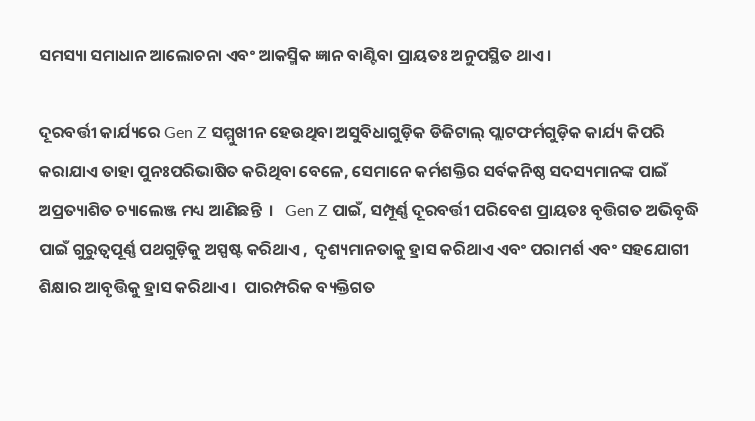ସମସ୍ୟା ସମାଧାନ ଆଲୋଚନା ଏବଂ ଆକସ୍ମିକ ଜ୍ଞାନ ବାଣ୍ଟିବା ପ୍ରାୟତଃ ଅନୁପସ୍ଥିତ ଥାଏ ।

ଦୂରବର୍ତ୍ତୀ କାର୍ଯ୍ୟରେ Gen Z ସମ୍ମୁଖୀନ ହେଉଥିବା ଅସୁବିଧାଗୁଡ଼ିକ ଡିଜିଟାଲ୍ ପ୍ଲାଟଫର୍ମଗୁଡ଼ିକ କାର୍ଯ୍ୟ କିପରି କରାଯାଏ ତାହା ପୁନଃପରିଭାଷିତ କରିଥିବା ବେଳେ, ସେମାନେ କର୍ମଶକ୍ତିର ସର୍ବକନିଷ୍ଠ ସଦସ୍ୟମାନଙ୍କ ପାଇଁ ଅପ୍ରତ୍ୟାଶିତ ଚ୍ୟାଲେଞ୍ଜ ମଧ୍ୟ ଆଣିଛନ୍ତି  ।   Gen Z ପାଇଁ, ସମ୍ପୂର୍ଣ୍ଣ ଦୂରବର୍ତ୍ତୀ ପରିବେଶ ପ୍ରାୟତଃ ବୃତ୍ତିଗତ ଅଭିବୃଦ୍ଧି ପାଇଁ ଗୁରୁତ୍ୱପୂର୍ଣ୍ଣ ପଥଗୁଡ଼ିକୁ ଅସ୍ପଷ୍ଟ କରିଥାଏ ,  ଦୃଶ୍ୟମାନତାକୁ ହ୍ରାସ କରିଥାଏ ଏବଂ ପରାମର୍ଶ ଏବଂ ସହଯୋଗୀ ଶିକ୍ଷାର ଆବୃତ୍ତିକୁ ହ୍ରାସ କରିଥାଏ ।  ପାରମ୍ପରିକ ବ୍ୟକ୍ତିଗତ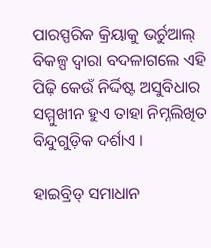ପାରସ୍ପରିକ କ୍ରିୟାକୁ ଭର୍ଚୁଆଲ୍ ବିକଳ୍ପ ଦ୍ୱାରା ବଦଳାଗଲେ ଏହି ପିଢ଼ି କେଉଁ ନିର୍ଦ୍ଦିଷ୍ଟ ଅସୁବିଧାର ସମ୍ମୁଖୀନ ହୁଏ ତାହା ନିମ୍ନଲିଖିତ ବିନ୍ଦୁଗୁଡ଼ିକ ଦର୍ଶାଏ ।

ହାଇବ୍ରିଡ୍ ସମାଧାନ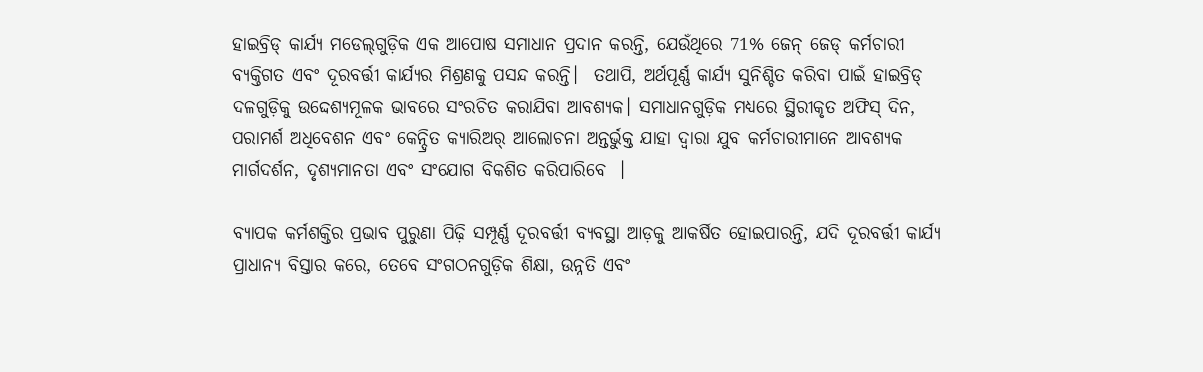ହାଇବ୍ରିଡ୍ କାର୍ଯ୍ୟ ମଡେଲ୍‌ଗୁଡ଼ିକ ଏକ ଆପୋଷ ସମାଧାନ ପ୍ରଦାନ କରନ୍ତି, ଯେଉଁଥିରେ 71% ଜେନ୍‌ ଜେଡ୍ କର୍ମଚାରୀ ବ୍ୟକ୍ତିଗତ ଏବଂ ଦୂରବର୍ତ୍ତୀ କାର୍ଯ୍ୟର ମିଶ୍ରଣକୁ ପସନ୍ଦ କରନ୍ତି।  ତଥାପି, ଅର୍ଥପୂର୍ଣ୍ଣ କାର୍ଯ୍ୟ ସୁନିଶ୍ଚିତ କରିବା ପାଇଁ ହାଇବ୍ରିଡ୍ ଦଳଗୁଡ଼ିକୁ ଉଦ୍ଦେଶ୍ୟମୂଳକ ଭାବରେ ସଂରଚିତ କରାଯିବା ଆବଶ୍ୟକ। ସମାଧାନଗୁଡ଼ିକ ମଧ୍ୟରେ ସ୍ଥିରୀକୃତ ଅଫିସ୍ ଦିନ, ପରାମର୍ଶ ଅଧିବେଶନ ଏବଂ କେନ୍ଦ୍ରିତ କ୍ୟାରିଅର୍ ଆଲୋଚନା ଅନ୍ତର୍ଭୁକ୍ତ ଯାହା ଦ୍ୱାରା ଯୁବ କର୍ମଚାରୀମାନେ ଆବଶ୍ୟକ ମାର୍ଗଦର୍ଶନ, ଦୃଶ୍ୟମାନତା ଏବଂ ସଂଯୋଗ ବିକଶିତ କରିପାରିବେ  ।

ବ୍ୟାପକ କର୍ମଶକ୍ତିର ପ୍ରଭାବ ପୁରୁଣା ପିଢ଼ି ସମ୍ପୂର୍ଣ୍ଣ ଦୂରବର୍ତ୍ତୀ ବ୍ୟବସ୍ଥା ଆଡ଼କୁ ଆକର୍ଷିତ ହୋଇପାରନ୍ତି, ଯଦି ଦୂରବର୍ତ୍ତୀ କାର୍ଯ୍ୟ ପ୍ରାଧାନ୍ୟ ବିସ୍ତାର କରେ, ତେବେ ସଂଗଠନଗୁଡ଼ିକ ଶିକ୍ଷା, ଉନ୍ନତି ଏବଂ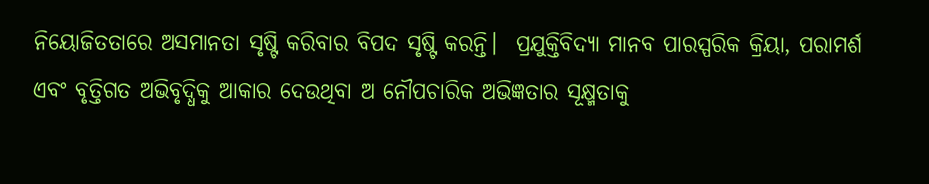ନିୟୋଜିତତାରେ ଅସମାନତା ସୃଷ୍ଟି କରିବାର ବିପଦ ସୃଷ୍ଟି କରନ୍ତି।  ପ୍ରଯୁକ୍ତିବିଦ୍ୟା ମାନବ ପାରସ୍ପରିକ କ୍ରିୟା, ପରାମର୍ଶ ଏବଂ ବୃତ୍ତିଗତ ଅଭିବୃଦ୍ଧିକୁ ଆକାର ଦେଉଥିବା ଅ ନୌପଚାରିକ ଅଭିଜ୍ଞତାର ସୂକ୍ଷ୍ମତାକୁ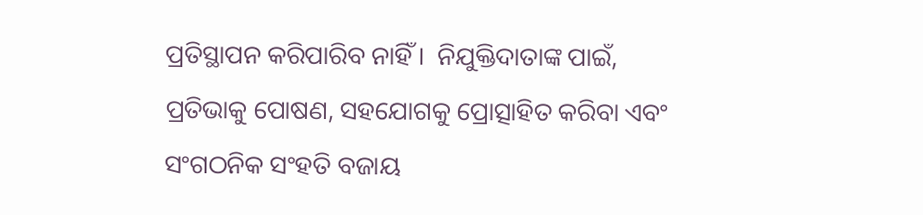ପ୍ରତିସ୍ଥାପନ କରିପାରିବ ନାହିଁ ।  ନିଯୁକ୍ତିଦାତାଙ୍କ ପାଇଁ, ପ୍ରତିଭାକୁ ପୋଷଣ, ସହଯୋଗକୁ ପ୍ରୋତ୍ସାହିତ କରିବା ଏବଂ ସଂଗଠନିକ ସଂହତି ବଜାୟ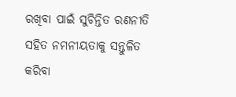ରଖିବା ପାଇଁ ସୁଚିନ୍ତିତ ରଣନୀତି ସହିତ ନମନୀୟତାକୁ ସନ୍ତୁଳିତ କରିବା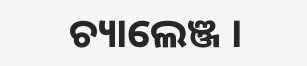ଚ୍ୟାଲେଞ୍ଜ ।